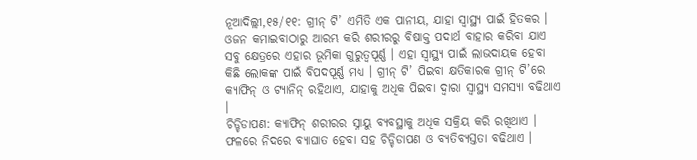ନୂଆଦିଲ୍ଲୀ,୧୫/୧୧: ଗ୍ରୀନ୍ ଟି’ ଏମିତି ଏକ ପାନୀୟ, ଯାହା ସ୍ୱାସ୍ଥ୍ୟ ପାଇଁ ହିତକର । ଓଜନ କମାଇବାଠାରୁ ଆରମ୍ଭ କରି ଶରୀରରୁ ବିଷାକ୍ତ ପଦାର୍ଥ ବାହାର କରିବା ଯାଏ ସବୁ କ୍ଷେତ୍ରରେ ଏହାର ଭୂମିକା ଗୁରୁତ୍ୱପୂର୍ଣ୍ଣ । ଏହା ସ୍ୱାସ୍ଥ୍ୟ ପାଇଁ ଲାଭଦାୟକ ହେବା କିଛି ଲୋକଙ୍କ ପାଇଁ ବିପଦପୂର୍ଣ୍ଣ ମଧ୍ୟ । ଗ୍ରୀନ୍ ଟି’ ପିଇବା କ୍ଷତିକାରକ ଗ୍ରୀନ୍ ଟି’ରେ କ୍ୟାଫିନ୍ ଓ ଟ୍ୟାନିନ୍ ରହିଥାଏ, ଯାହାକୁ ଅଧିକ ପିଇବା ଦ୍ୱାରା ସ୍ୱାସ୍ଥ୍ୟ ସମସ୍ୟା ବଢିଥାଏ ।
ଚିଡ୍ଚିଡାପଣ: କ୍ୟାଫିନ୍ ଶରୀରର ସ୍ନାୟୁ ବ୍ୟବସ୍ଥାକୁ ଅଧିକ ସକ୍ରିୟ କରି ରଖିଥାଏ । ଫଳରେ ନିଦରେ ବ୍ୟାଘାତ ହେବା ସହ ଚିଡ୍ଚିଡାପଣ ଓ ବ୍ୟତିବ୍ୟସ୍ତତା ବଢିଥାଏ ।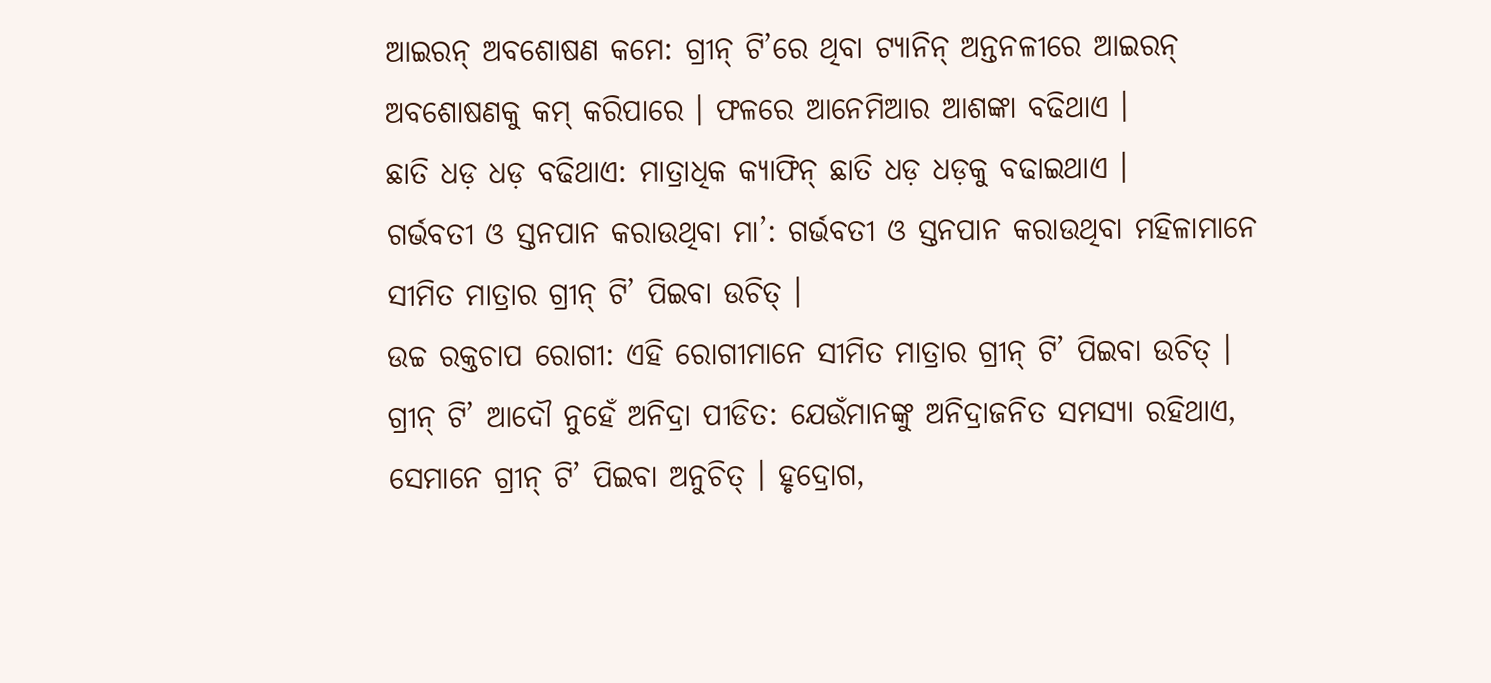ଆଇରନ୍ ଅବଶୋଷଣ କମେ: ଗ୍ରୀନ୍ ଟି’ରେ ଥିବା ଟ୍ୟାନିନ୍ ଅନ୍ତନଳୀରେ ଆଇରନ୍ ଅବଶୋଷଣକୁ କମ୍ କରିପାରେ । ଫଳରେ ଆନେମିଆର ଆଶଙ୍କା ବଢିଥାଏ ।
ଛାତି ଧଡ଼ ଧଡ଼ ବଢିଥାଏ: ମାତ୍ରାଧିକ କ୍ୟାଫିନ୍ ଛାତି ଧଡ଼ ଧଡ଼କୁ ବଢାଇଥାଏ ।
ଗର୍ଭବତୀ ଓ ସ୍ତନପାନ କରାଉଥିବା ମା’: ଗର୍ଭବତୀ ଓ ସ୍ତନପାନ କରାଉଥିବା ମହିଳାମାନେ ସୀମିତ ମାତ୍ରାର ଗ୍ରୀନ୍ ଟି’ ପିଇବା ଉଚିତ୍ ।
ଉଚ୍ଚ ରକ୍ତଚାପ ରୋଗୀ: ଏହି ରୋଗୀମାନେ ସୀମିତ ମାତ୍ରାର ଗ୍ରୀନ୍ ଟି’ ପିଇବା ଉଚିତ୍ ।
ଗ୍ରୀନ୍ ଟି’ ଆଦୌ ନୁହେଁ ଅନିଦ୍ରା ପୀଡିତ: ଯେଉଁମାନଙ୍କୁ ଅନିଦ୍ରାଜନିତ ସମସ୍ୟା ରହିଥାଏ, ସେମାନେ ଗ୍ରୀନ୍ ଟି’ ପିଇବା ଅନୁଚିତ୍ । ହୃଦ୍ରୋଗ,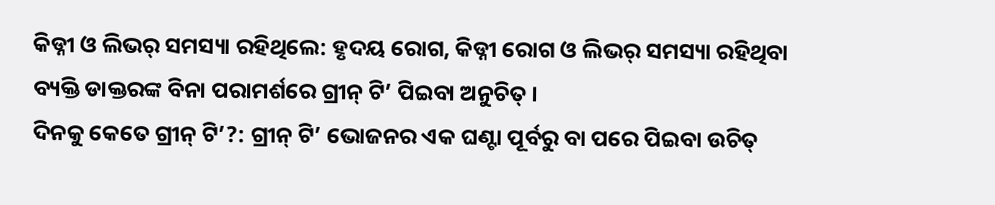କିଡ୍ନୀ ଓ ଲିଭର୍ ସମସ୍ୟା ରହିଥିଲେ: ହୃଦୟ ରୋଗ, କିଡ୍ନୀ ରୋଗ ଓ ଲିଭର୍ ସମସ୍ୟା ରହିଥିବା ବ୍ୟକ୍ତି ଡାକ୍ତରଙ୍କ ବିନା ପରାମର୍ଶରେ ଗ୍ରୀନ୍ ଟି’ ପିଇବା ଅନୁଚିତ୍ ।
ଦିନକୁ କେତେ ଗ୍ରୀନ୍ ଟି’?: ଗ୍ରୀନ୍ ଟି’ ଭୋଜନର ଏକ ଘଣ୍ଟା ପୂର୍ବରୁ ବା ପରେ ପିଇବା ଉଚିତ୍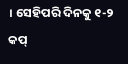। ସେହିପରି ଦିନକୁ ୧-୨ କପ୍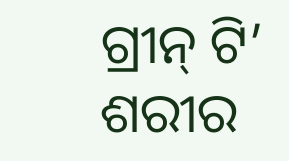ଗ୍ରୀନ୍ ଟି’ ଶରୀର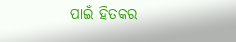ପାଇଁ ହିତକର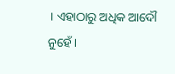। ଏହାଠାରୁ ଅଧିକ ଆଦୌ ନୁହେଁ ।